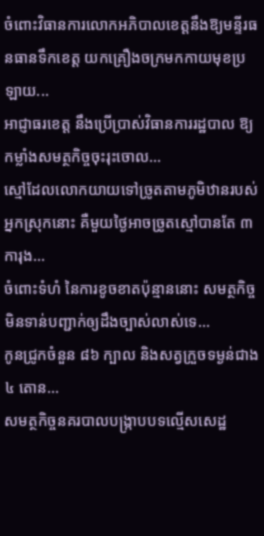ចំពោះវិធានការលោកអភិបាលខេត្តនឹងឱ្យមន្ទីរធនធានទឹកខេត្ត យកគ្រឿងចក្រមកកាយមុខប្រឡាយ...
អាជ្ញាធរខេត្ត នឹងប្រើប្រាស់វិធានការរដ្ឋបាល ឱ្យកម្លាំងសមត្ថកិច្ចចុះរុះចោល...
ស្មៅដែលលោកយាយទៅច្រូតតាមភូមិឋានរបស់អ្នកស្រុកនោះ គឺមួយថ្ងៃអាចច្រូតស្មៅបានតែ ៣ ការុង...
ចំពោះទំហំ នៃការខូចខាតប៉ុន្មាននោះ សមត្ថកិច្ចមិនទាន់បញ្ជាក់ឲ្យដឹងច្បាស់លាស់ទេ...
កូនជ្រូកចំនួន ៨៦ ក្បាល និងសត្វក្រួចទម្ងន់ជាង ៤ តោន...
សមត្ថកិច្ចនគរបាលបង្ក្រាបបទល្មើសសេដ្ឋ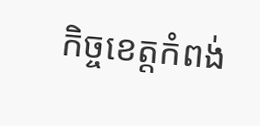កិច្ចខេត្តកំពង់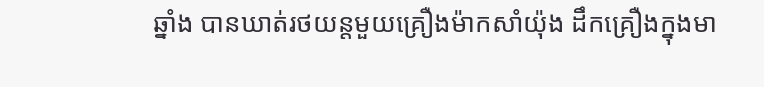ឆ្នាំង បានឃាត់រថយន្តមួយគ្រឿងម៉ាកសាំយ៉ុង ដឹកគ្រឿងក្នុងមា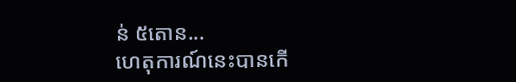ន់ ៥តោន...
ហេតុការណ៍នេះបានកើ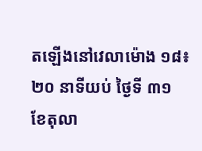តឡើងនៅវេលាម៉ោង ១៨៖២០ នាទីយប់ ថ្ងៃទី ៣១ ខែតុលា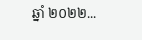ឆ្នាំ ២០២២...